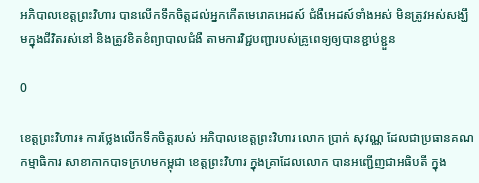អភិបាលខេត្តព្រះវិហារ បានលើកទឹកចិត្តដល់អ្នកកើតមេរោគអេដស៍ ជំងឺអេដស៍ទាំងអស់ មិនត្រូវអស់សង្ឃឹមក្នុងជីវិតរស់នៅ និងត្រូវខិតខំព្យាបាលជំងឺ តាមការវិជ្ជបញ្ជារបស់គ្រូពេទ្យឲ្យបានខ្ជាប់ខ្ជួន

0

ខេត្តព្រះវិហារ៖ ការថ្លែងលើកទឹកចិត្តរបស់ អភិបាលខេត្តព្រះវិហារ លោក ប្រាក់ សុវណ្ណ ដែលជាប្រធានគណកម្មាធិការ សាខាកាកបាទក្រហមកម្ពុជា ខេត្តព្រះវិហារ ក្នុងគ្រាដែលលោក បានអញ្ជើញជាអធិបតី ក្នុង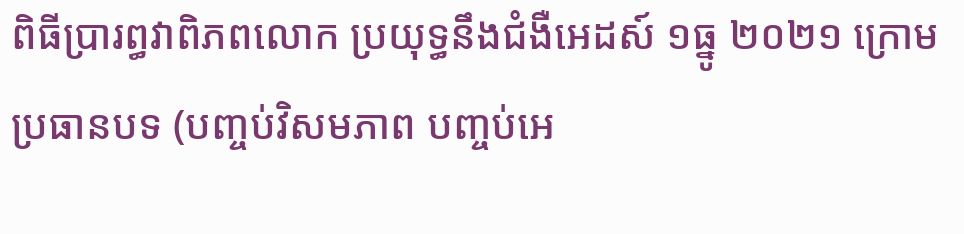ពិធីប្រារព្ធវាពិភពលោក ប្រយុទ្ធនឹងជំងឺអេដស៍ ១ធ្នូ ២០២១ ក្រោមប្រធានបទ (បញ្ចប់វិសមភាព បញ្ចប់អេ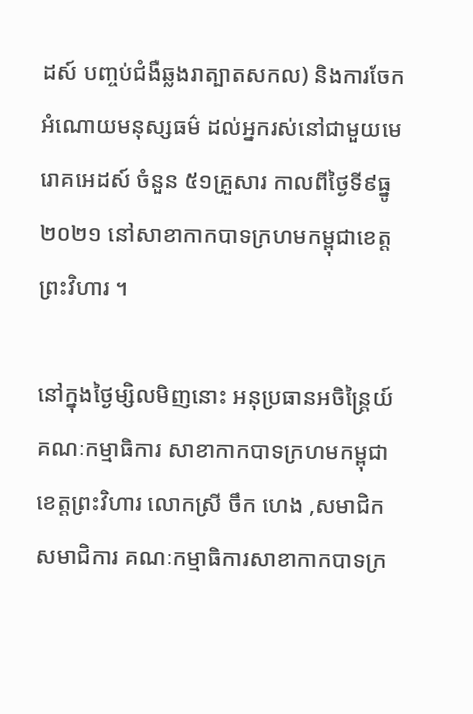ដស៍ បញ្ចប់ជំងឺឆ្លងរាត្បាតសកល) និងការចែកអំណោយមនុស្សធម៌ ដល់អ្នករស់នៅជាមួយមេរោគអេដស៍ ចំនួន ៥១គ្រួសារ កាលពីថ្ងៃទី៩ធ្នូ២០២១ នៅសាខាកាកបាទក្រហមកម្ពុជាខេត្តព្រះវិហារ ។

នៅក្នុងថ្ងៃម្សិលមិញនោះ អនុប្រធានអចិន្ត្រៃយ៍ គណៈកម្មាធិការ សាខាកាកបាទក្រហមកម្ពុជា ខេត្តព្រះវិហារ លោកស្រី ចឹក ហេង ,សមាជិក សមាជិការ គណៈកម្មាធិការសាខាកាកបាទក្រ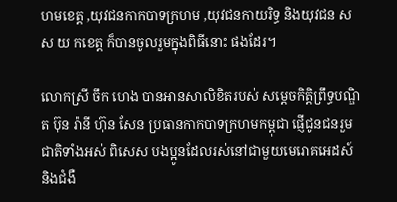ហមខេត្ត ,យុវជនកាកបាទក្រហម ,យុវជនកាយរិទ្ធ និងយុវជន ស ស យ កខេត្ត ក៏បានចូលរួមក្នុងពិធីនោះ ផងដែរ។

លោកស្រី ចឹក ហេង បានអានសាលិខិតរបស់ សម្ដេចកិត្តិព្រឹទ្ធបណ្ឌិត ប៊ុន រ៉ានី ហ៊ុន សែន ប្រធានកាកបាទក្រហមកម្ពុជា ផ្ញើជូនជនរួមជាតិទាំងអស់ ពិសេស បងប្អូនដែលរស់នៅជាមួយមេរោគអេដស៍ និងជំងឺ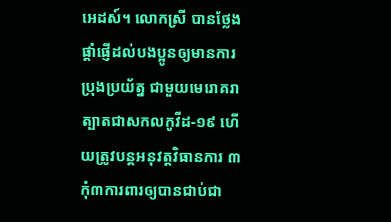អេដស៍។ លោកស្រី បានថ្លែង ផ្ដាំផ្ញើដល់បងប្អូនឲ្យមានការប្រុងប្រយ័ត្ន ជាមួយមេរោគរាត្បាតជាសកលកូវីដ-១៩ ហើយត្រូវបន្តអនុវត្តវិធានការ ៣កុំ៣ការពារឲ្យបានជាប់ជា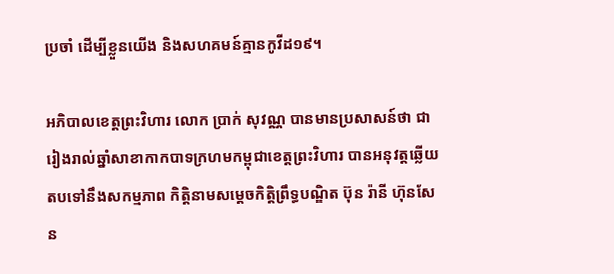ប្រចាំ ដើម្បីខ្លួនយើង និងសហគមន៍គ្មានកូវីដ១៩។

អភិបាលខេត្តព្រះវិហារ លោក ប្រាក់ សុវណ្ណ បានមានប្រសាសន៍ថា ជារៀងរាល់ឆ្នាំសាខាកាកបាទក្រហមកម្ពុជាខេត្តព្រះវិហារ បានអនុវត្តឆ្លើយតបទៅនឹងសកម្មភាព កិត្តិនាមសម្ដេចកិត្តិព្រឹទ្ធបណ្ឌិត ប៊ុន រ៉ានី ហ៊ុនសែន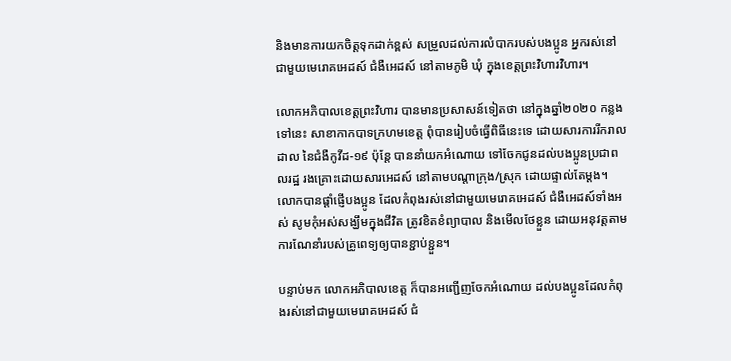និងមានការយកចិត្តទុកដាក់ខ្ពស់ សម្រួលដល់ការលំបាករបស់បងប្អូន អ្នករស់នៅជាមួយមេរោគអេដស៍ ជំងឺអេដស៍ នៅតាមភូមិ ឃុំ ក្នុងខេត្តព្រះវិហារវិហារ។

លោកអភិបាលខេត្តព្រះវិហារ បានមានប្រសាសន៍ទៀតថា នៅក្នុងឆ្នាំ២០២០ កន្លងទៅនេះ សាខាកាកបាទក្រហមខេត្ត ពុំបានរៀបចំធ្វើពិធីនេះទេ ដោយសារការរីករាលដាល នៃជំងឺកូវីដ-១៩ ប៉ុន្តែ បាននាំយកអំណោយ ទៅចែកជូនដល់បងប្អូនប្រជាពលរដ្ឋ រងគ្រោះដោយសារអេដស៍ នៅតាមបណ្ដាក្រុង/ស្រុក ដោយផ្ទាល់តែម្ដង។ លោកបានផ្តាំផ្ញើបងប្អូន ដែលកំពុងរស់នៅជាមួយមេរោគអេដស៍ ជំងឺអេដស៍ទាំងអស់ សូមកុំអស់សង្ឃឹមក្នុងជីវិត ត្រូវខិតខំព្យាបាល និងមើលថែខ្លួន ដោយអនុវត្តតាមការណែនាំរបស់គ្រូពេទ្យឲ្យបានខ្ជាប់ខ្ជួន។

បន្ទាប់មក លោកអភិបាលខេត្ត ក៏បានអញ្ជើញចែកអំណោយ ដល់បងប្អូនដែលកំពុងរស់នៅជាមួយមេរោគអេដស៍ ជំ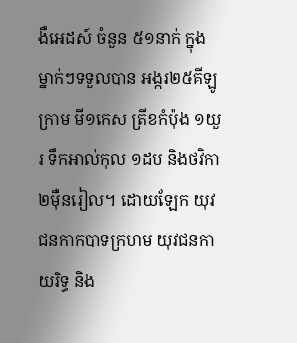ងឺអេដស៍ ចំនួន ៥១នាក់ ក្នុងម្នាក់ៗទទួលបាន អង្ករ២៥គីឡូក្រាម មី១កេស ត្រីខកំប៉ុង ១យួរ ទឹកអាល់កុល ១ដប និងថវិកា ២ម៉ឺនរៀល។ ដោយឡែក យុវជនកាកបាទក្រហម យុវជនកាយរិទ្ធ និង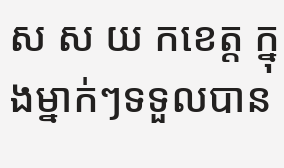ស ស យ កខេត្ត ក្នុងម្នាក់ៗទទួលបាន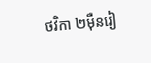ថវិកា ២ម៉ឺនរៀ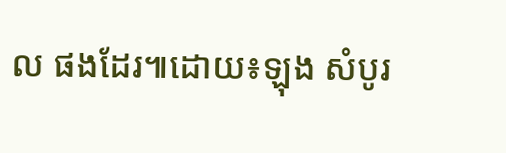ល ផងដែរ៕ដោយ៖ឡុង សំបូរ